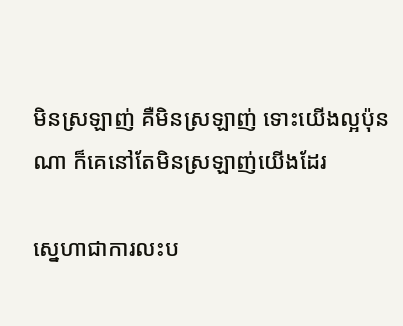មិនស្រឡាញ់ គឺមិនស្រឡាញ់ ទោះយើងល្អប៉ុនណា ក៏គេនៅតែមិនស្រឡាញ់យើងដែរ

ស្នេហាជាការលះប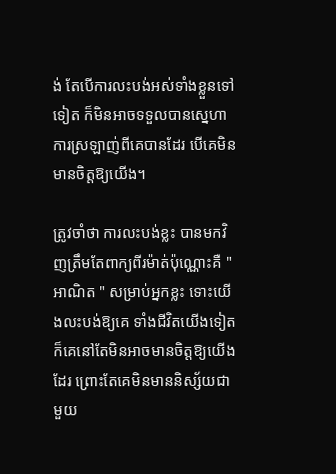ង់ តែបើការលះបង់អស់ទាំងខ្លួនទៅទៀត ក៏មិនអាចទទួលបានស្នេហា ការស្រឡាញ់ពីគេបានដែរ បើគេមិនមានចិត្តឱ្យយើង។

ត្រូវចាំថា ការលះបង់ខ្លះ បានមកវិញត្រឹមតែពាក្យពីរម៉ាត់ប៉ុណ្ណោះគឺ " អាណិត " សម្រាប់អ្នកខ្លះ ទោះយើងលះបង់ឱ្យគេ ទាំងជីវិតយើងទៀត ក៏គេនៅតែមិនអាចមានចិត្តឱ្យយើងដែរ ព្រោះតែគេមិនមាននិស្ស័យជាមួយ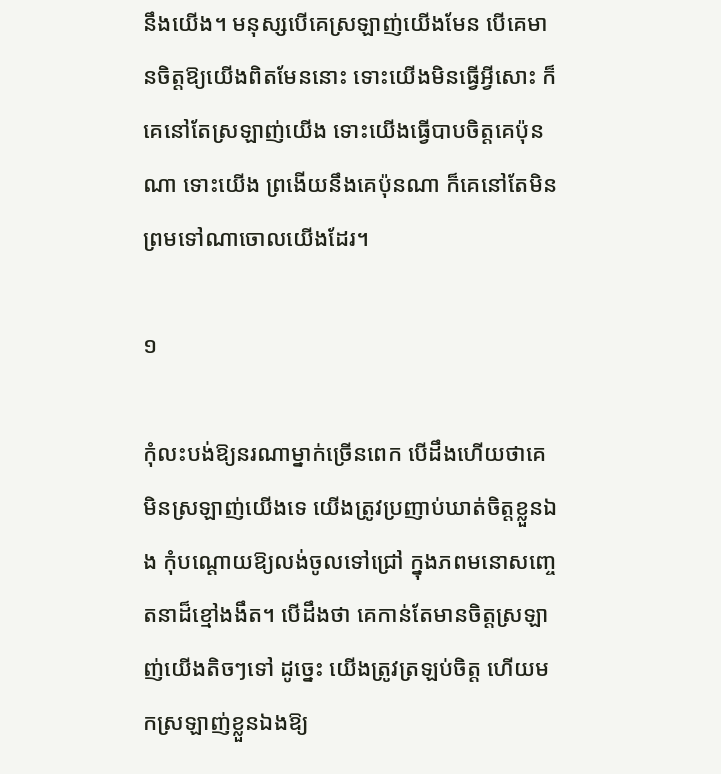នឹងយើង។ មនុស្សបើគេស្រឡាញ់យើងមែន បើគេមានចិត្តឱ្យយើងពិតមែននោះ ទោះយើងមិនធ្វើអ្វីសោះ ក៏គេនៅតែស្រឡាញ់យើង ទោះយើងធ្វើបាបចិត្តគេប៉ុនណា ទោះយើង ព្រងើយនឹងគេប៉ុនណា ក៏គេនៅតែមិនព្រមទៅណាចោលយើងដែរ។

១

កុំលះបង់ឱ្យនរណាម្នាក់ច្រើនពេក បើដឹងហើយថាគេមិនស្រឡាញ់យើងទេ យើងត្រូវប្រញាប់ឃាត់ចិត្តខ្លួនឯង កុំបណ្ដោយឱ្យលង់ចូលទៅជ្រៅ ក្នុងភពមនោសញ្ចេតនាដ៏ខ្មៅងងឹត។ បើដឹងថា គេកាន់តែមានចិត្តស្រឡាញ់យើងតិចៗទៅ ដូច្នេះ យើងត្រូវត្រឡប់ចិត្ត ហើយមកស្រឡាញ់ខ្លួនឯងឱ្យ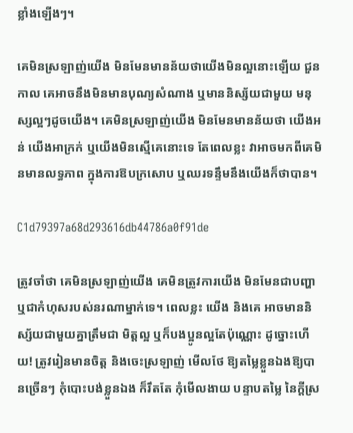ខ្លាំងឡើងៗ។

គេមិនស្រឡាញ់យើង មិនមែនមានន័យថាយើងមិនល្អនោះឡើយ ជួនកាល គេអាចនឹងមិនមានបុណ្យសំណាង ឬមាននិស្ស័យជាមួយ មនុស្សល្អៗដូចយើង។ គេមិនស្រឡាញ់យើង មិនមែនមានន័យថា យើងអន់ យើងអាក្រក់ ឬយើងមិនស្មើគេនោះទេ តែពេលខ្លះ វាអាចមកពីគេមិនមានលទ្ធភាព ក្នុងការឱបក្រសោប ឬឈរទន្ទឹមនឹងយើងក៏ថាបាន។

C1d79397a68d293616db44786a0f91de

ត្រូវចាំថា គេមិនស្រឡាញ់យើង គេមិនត្រូវការយើង មិនមែនជាបញ្ហា ឬជាកំហុសរបស់នរណាម្នាក់ទេ។ ពេលខ្លះ យើង និងគេ អាចមាននិស្ស័យជាមួយគ្នាត្រឹមជា មិត្តល្អ ឬក៏បងប្អូនល្អតែប៉ុណ្ណេាះ ដូច្នោះហើយ! ត្រូវរៀនមានចិត្ត និងចេះស្រឡាញ់ មើលថែ ឱ្យតម្លៃខ្លួនឯងឱ្យបានច្រើនៗ កុំបោះបង់ខ្លួនឯង ក៏រឹតតែ កុំមើលងាយ បន្ទាបតម្លៃ នៃក្ដីស្រ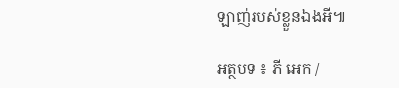ឡាញ់របស់ខ្លួនឯងអី៕

អត្ថបទ ៖ ភី អេក /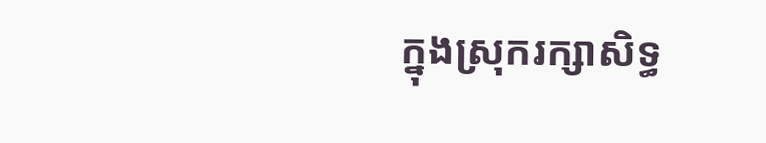ក្នុងស្រុករក្សាសិទ្ធ